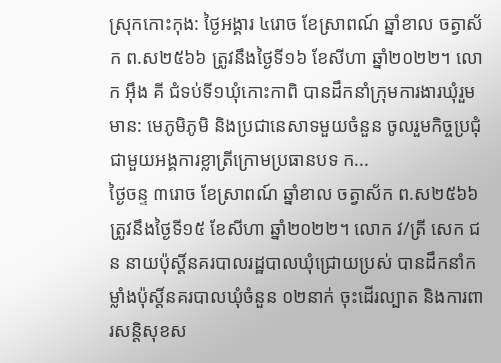ស្រុកកោះកុង: ថ្ងៃអង្គារ ៤រោច ខែស្រាពណ៍ ឆ្នាំខាល ចត្វាស័ក ព.ស២៥៦៦ ត្រូវនឹងថ្ងៃទី១៦ ខែសីហា ឆ្នាំ២០២២។ លោក អុឹង គី ជំទប់ទី១ឃុំកោះកាពិ បានដឹកនាំក្រុមការងារឃុំរួមមាន: មេភូមិភូមិ និងប្រជានេសាទមួយចំនួន ចូលរួមកិច្ចប្រជុំជាមួយអង្គការខ្លាត្រីក្រោមប្រធានបទ ក...
ថ្ងៃចន្ទ ៣រោច ខែស្រាពណ៍ ឆ្នាំខាល ចត្វាស័ក ព.ស២៥៦៦ ត្រូវនឹងថ្ងៃទី១៥ ខែសីហា ឆ្នាំ២០២២។ លោក វ/ត្រី សេក ជន នាយប៉ុស្តិ៍នគរបាលរដ្ឋបាលឃុំជ្រោយប្រស់ បានដឹកនាំកម្លាំងប៉ុស្តិ៍នគរបាលឃុំចំនួន ០២នាក់ ចុះដើរល្បាត និងការពារសន្តិសុខស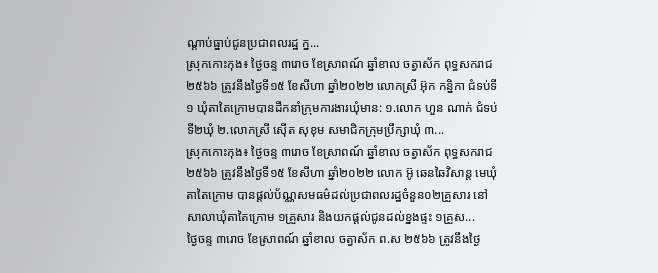ណ្តាប់ធ្នាប់ជូនប្រជាពលរដ្ឋ ក្ន...
ស្រុកកោះកុង៖ ថ្ងៃចន្ទ ៣រោច ខែស្រាពណ៍ ឆ្នាំខាល ចត្វាស័ក ពុទ្ធសករាជ ២៥៦៦ ត្រូវនឹងថ្ងៃទី១៥ ខែសីហា ឆ្នាំ២០២២ លោកស្រី អ៊ុក កន្និកា ជំទប់ទី១ ឃុំតាតៃក្រោមបានដឹកនាំក្រុមការងារឃុំមាន: ១.លោក ហួន ណាក់ ជំទប់ទី២ឃុំ ២.លោកស្រី ស៊ើត សុខុម សមាជិកក្រុមប្រឹក្សាឃុំ ៣...
ស្រុកកោះកុង៖ ថ្ងៃចន្ទ ៣រោច ខែស្រាពណ៍ ឆ្នាំខាល ចត្វាស័ក ពុទ្ធសករាជ ២៥៦៦ ត្រូវនឹងថ្ងៃទី១៥ ខែសីហា ឆ្នាំ២០២២ លោក អ៊ូ ឆេនឆៃវិសាន្ត មេឃុំតាតៃក្រោម បានផ្តល់ប័ណ្ណសមធម៌ដល់ប្រជាពលរដ្ឋចំនួន០២គ្រួសារ នៅសាលាឃុំតាតៃក្រោម ១គ្រួសារ និងយកផ្តល់ជូនដល់ខ្នងផ្ទះ ១គ្រួស...
ថ្ងៃចន្ទ ៣រោច ខែស្រាពណ៍ ឆ្នាំខាល ចត្វាស័ក ព.ស ២៥៦៦ ត្រូវនឹងថ្ងៃ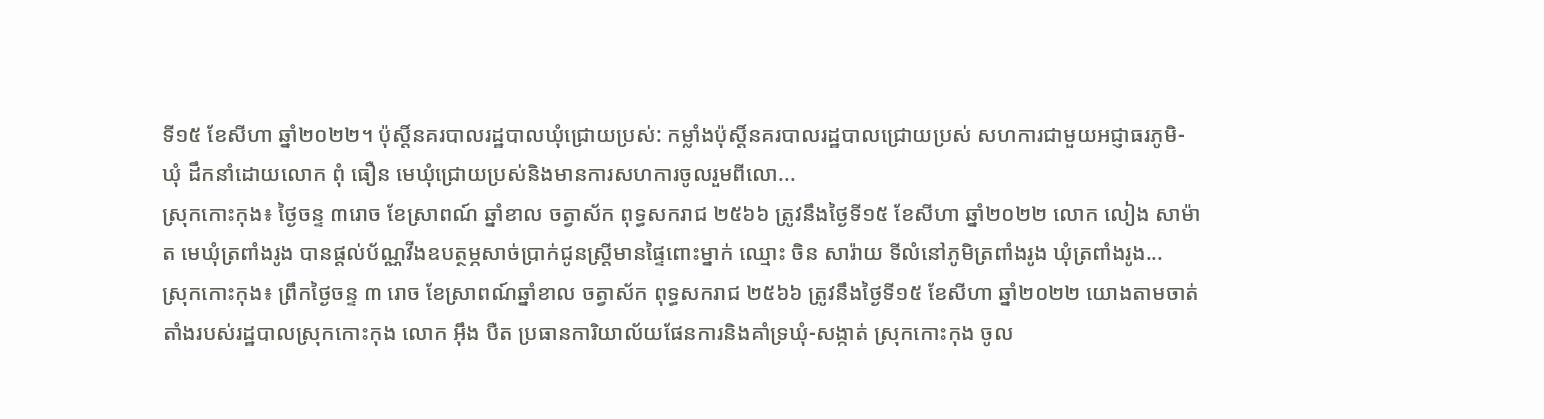ទី១៥ ខែសីហា ឆ្នាំ២០២២។ ប៉ុស្តិ៍នគរបាលរដ្ឋបាលឃុំជ្រោយប្រស់: កម្លាំងប៉ុស្តិ៍នគរបាលរដ្ឋបាលជ្រោយប្រស់ សហការជាមួយអជ្ញាធរភូមិ-ឃុំ ដឹកនាំដោយលោក ពុំ ធឿន មេឃុំជ្រោយប្រស់និងមានការសហការចូលរួមពីលោ...
ស្រុកកោះកុង៖ ថ្ងៃចន្ទ ៣រោច ខែស្រាពណ៍ ឆ្នាំខាល ចត្វាស័ក ពុទ្ធសករាជ ២៥៦៦ ត្រូវនឹងថ្ងៃទី១៥ ខែសីហា ឆ្នាំ២០២២ លោក លៀង សាម៉ាត មេឃុំត្រពាំងរូង បានផ្ដល់ប័ណ្ណវីងឧបត្ថម្ភសាច់ប្រាក់ជូនស្រ្តីមានផ្ទៃពោះម្នាក់ ឈ្មោះ ចិន សារ៉ាយ ទីលំនៅភូមិត្រពាំងរូង ឃុំត្រពាំងរូង...
ស្រុកកោះកុង៖ ព្រឹកថ្ងៃចន្ទ ៣ រោច ខែស្រាពណ៍ឆ្នាំខាល ចត្វាស័ក ពុទ្ធសករាជ ២៥៦៦ ត្រូវនឹងថ្ងៃទី១៥ ខែសីហា ឆ្នាំ២០២២ យោងតាមចាត់តាំងរបស់រដ្ឋបាលស្រុកកោះកុង លោក អ៊ឹង បឺត ប្រធានការិយាល័យផែនការនិងគាំទ្រឃុំ-សង្កាត់ ស្រុកកោះកុង ចូល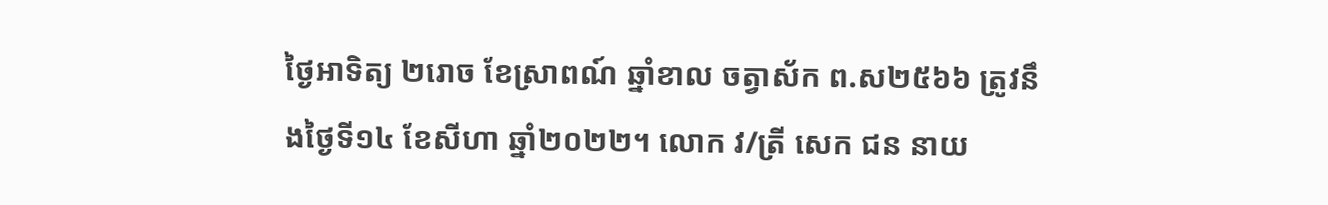ថ្ងៃអាទិត្យ ២រោច ខែស្រាពណ៍ ឆ្នាំខាល ចត្វាស័ក ព.ស២៥៦៦ ត្រូវនឹងថ្ងៃទី១៤ ខែសីហា ឆ្នាំ២០២២។ លោក វ/ត្រី សេក ជន នាយ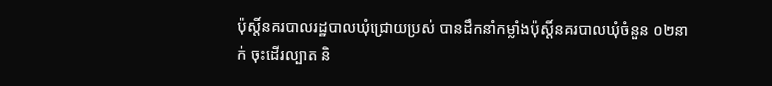ប៉ុស្តិ៍នគរបាលរដ្ឋបាលឃុំជ្រោយប្រស់ បានដឹកនាំកម្លាំងប៉ុស្តិ៍នគរបាលឃុំចំនួន ០២នាក់ ចុះដើរល្បាត និ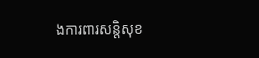ងការពារសន្តិសុខ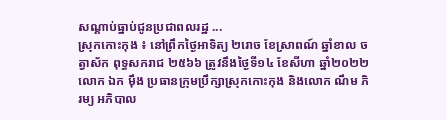សណ្តាប់ធ្នាប់ជូនប្រជាពលរដ្ឋ ...
ស្រុកកោះកុង ៖ នៅព្រឹកថ្ងៃអាទិត្យ ២រោច ខែស្រាពណ៍ ឆ្នាំខាល ចត្វាស័ក ពុទ្ធសករាជ ២៥៦៦ ត្រូវនឹងថ្ងៃទី១៤ ខែសីហា ឆ្នាំ២០២២ លោក ឯក ម៉ឹង ប្រធានក្រុមប្រឹក្សាស្រុកកោះកុង និងលោក ណឹម ភិរម្យ អភិបាល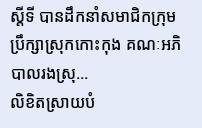ស្តីទី បានដឹកនាំសមាជិកក្រុមប្រឹក្សាស្រុកកោះកុង គណៈអភិបាលរងស្រុ...
លិខិតស្រាយបំ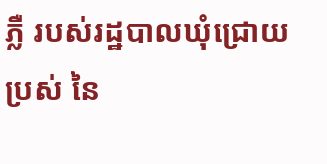ភ្លឺ របស់រដ្ឋបាលឃុំជ្រោយប្រស់ នៃ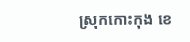ស្រុកកោះកុង ខេ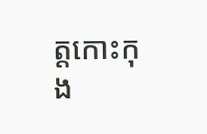ត្តកោះកុង